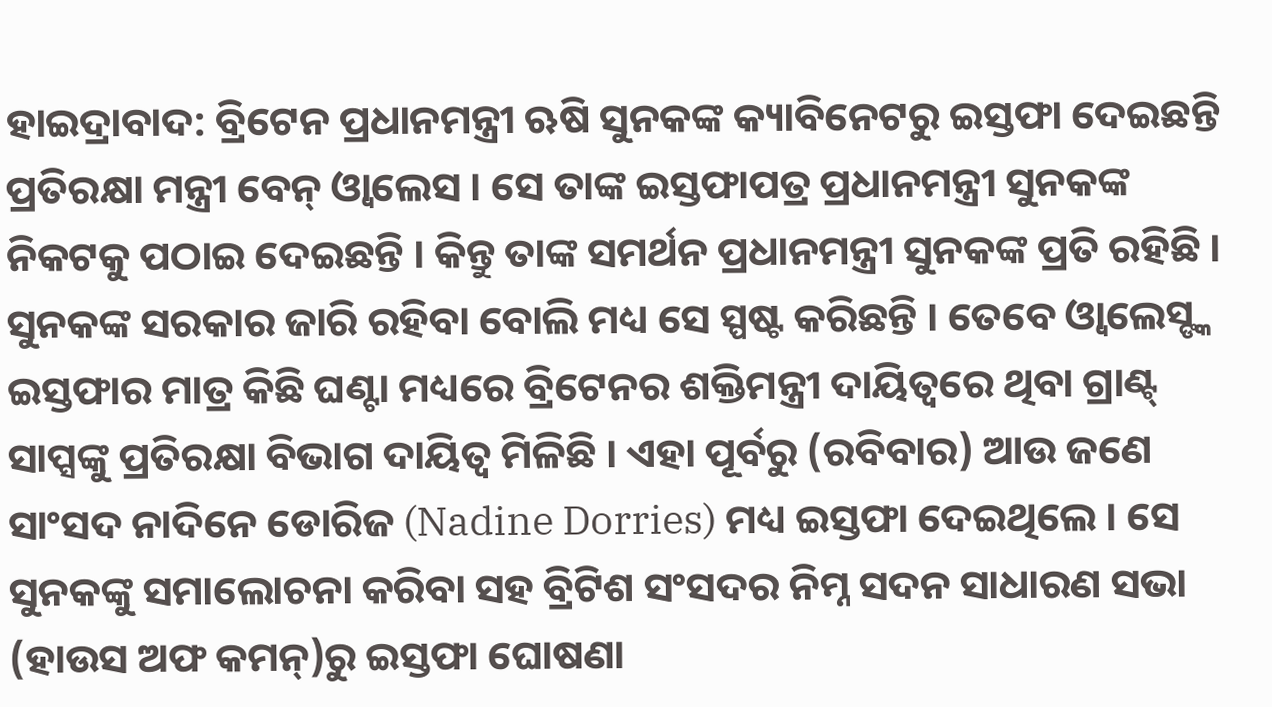ହାଇଦ୍ରାବାଦ: ବ୍ରିଟେନ ପ୍ରଧାନମନ୍ତ୍ରୀ ଋଷି ସୁନକଙ୍କ କ୍ୟାବିନେଟରୁ ଇସ୍ତଫା ଦେଇଛନ୍ତି ପ୍ରତିରକ୍ଷା ମନ୍ତ୍ରୀ ବେନ୍ ଓ୍ବାଲେସ । ସେ ତାଙ୍କ ଇସ୍ତଫାପତ୍ର ପ୍ରଧାନମନ୍ତ୍ରୀ ସୁନକଙ୍କ ନିକଟକୁ ପଠାଇ ଦେଇଛନ୍ତି । କିନ୍ତୁ ତାଙ୍କ ସମର୍ଥନ ପ୍ରଧାନମନ୍ତ୍ରୀ ସୁନକଙ୍କ ପ୍ରତି ରହିଛି । ସୁନକଙ୍କ ସରକାର ଜାରି ରହିବା ବୋଲି ମଧ୍ୟ ସେ ସ୍ପଷ୍ଟ କରିଛନ୍ତି । ତେବେ ଓ୍ବାଲେସ୍ଙ୍କ ଇସ୍ତଫାର ମାତ୍ର କିଛି ଘଣ୍ଟା ମଧ୍ୟରେ ବ୍ରିଟେନର ଶକ୍ତିମନ୍ତ୍ରୀ ଦାୟିତ୍ବରେ ଥିବା ଗ୍ରାଣ୍ଟ୍ ସାପ୍ସଙ୍କୁ ପ୍ରତିରକ୍ଷା ବିଭାଗ ଦାୟିତ୍ବ ମିଳିଛି । ଏହା ପୂର୍ବରୁ (ରବିବାର) ଆଉ ଜଣେ ସାଂସଦ ନାଦିନେ ଡୋରିଜ (Nadine Dorries) ମଧ୍ୟ ଇସ୍ତଫା ଦେଇଥିଲେ । ସେ ସୁନକଙ୍କୁ ସମାଲୋଚନା କରିବା ସହ ବ୍ରିଟିଶ ସଂସଦର ନିମ୍ନ ସଦନ ସାଧାରଣ ସଭା (ହାଉସ ଅଫ କମନ୍)ରୁ ଇସ୍ତଫା ଘୋଷଣା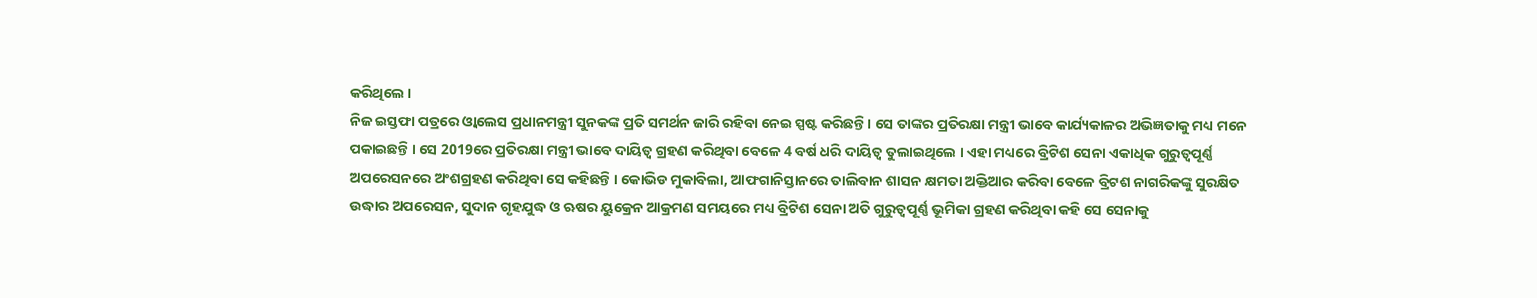କରିଥିଲେ ।
ନିଜ ଇସ୍ତଫା ପତ୍ରରେ ଓ୍ବାଲେସ ପ୍ରଧାନମନ୍ତ୍ରୀ ସୁନକଙ୍କ ପ୍ରତି ସମର୍ଥନ ଜାରି ରହିବା ନେଇ ସ୍ପଷ୍ଟ କରିଛନ୍ତି । ସେ ତାଙ୍କର ପ୍ରତିରକ୍ଷା ମନ୍ତ୍ରୀ ଭାବେ କାର୍ଯ୍ୟକାଳର ଅଭିଜ୍ଞତାକୁ ମଧ୍ୟ ମନେ ପକାଇଛନ୍ତି । ସେ 2019ରେ ପ୍ରତିରକ୍ଷା ମନ୍ତ୍ରୀ ଭାବେ ଦାୟିତ୍ବ ଗ୍ରହଣ କରିଥିବା ବେଳେ 4 ବର୍ଷ ଧରି ଦାୟିତ୍ବ ତୁଲାଇଥିଲେ । ଏହା ମଧ୍ୟରେ ବ୍ରିଟିଶ ସେନା ଏକାଧିକ ଗୁରୁତ୍ବପୂର୍ଣ୍ଣ ଅପରେସନରେ ଅଂଶଗ୍ରହଣ କରିଥିବା ସେ କହିଛନ୍ତି । କୋଭିଡ ମୁକାବିଲା, ଆଫଗାନିସ୍ତାନରେ ତାଲିବାନ ଶାସନ କ୍ଷମତା ଅକ୍ତିଆର କରିବା ବେଳେ ବ୍ରିଟଶ ନାଗରିକଙ୍କୁ ସୁରକ୍ଷିତ ଉଦ୍ଧାର ଅପରେସନ, ସୁଦାନ ଗୃହଯୁଦ୍ଧ ଓ ଋଷର ୟୁକ୍ରେନ ଆକ୍ରମଣ ସମୟରେ ମଧ୍ୟ ବ୍ରିଟିଶ ସେନା ଅତି ଗୁରୁତ୍ବପୂର୍ଣ୍ଣ ଭୂମିକା ଗ୍ରହଣ କରିଥିବା କହି ସେ ସେନାକୁ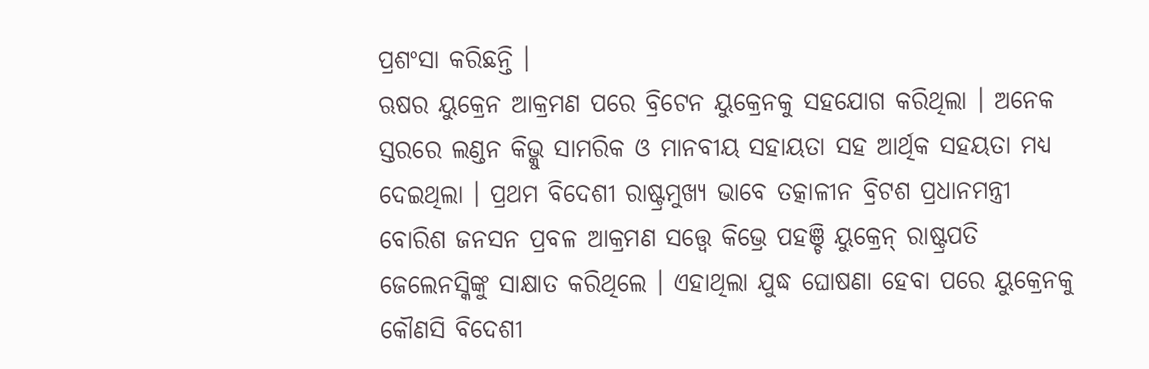ପ୍ରଶଂସା କରିଛନ୍ତି ।
ଋଷର ୟୁକ୍ରେନ ଆକ୍ରମଣ ପରେ ବ୍ରିଟେନ ୟୁକ୍ରେନକୁ ସହଯୋଗ କରିଥିଲା । ଅନେକ ସ୍ତରରେ ଲଣ୍ଡନ କିଭ୍କୁ ସାମରିକ ଓ ମାନବୀୟ ସହାୟତା ସହ ଆର୍ଥିକ ସହୟତା ମଧ୍ୟ ଦେଇଥିଲା । ପ୍ରଥମ ବିଦେଶୀ ରାଷ୍ଟ୍ରମୁଖ୍ୟ ଭାବେ ତତ୍କାଳୀନ ବ୍ରିଟଶ ପ୍ରଧାନମନ୍ତ୍ରୀ ବୋରିଶ ଜନସନ ପ୍ରବଳ ଆକ୍ରମଣ ସତ୍ତ୍ବେ କିଭ୍ରେ ପହଞ୍ଚି ୟୁକ୍ରେନ୍ ରାଷ୍ଟ୍ରପତି ଜେଲେନସ୍କିଙ୍କୁ ସାକ୍ଷାତ କରିଥିଲେ । ଏହାଥିଲା ଯୁଦ୍ଧ ଘୋଷଣା ହେବା ପରେ ୟୁକ୍ରେନକୁ କୌଣସି ବିଦେଶୀ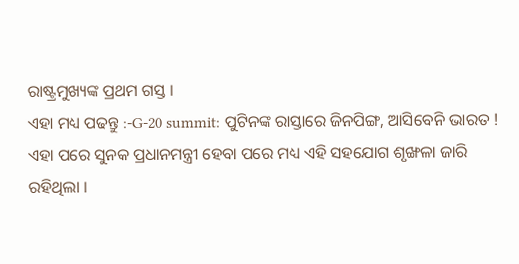ରାଷ୍ଟ୍ରମୁଖ୍ୟଙ୍କ ପ୍ରଥମ ଗସ୍ତ ।
ଏହା ମଧ୍ୟ ପଢନ୍ତୁ :-G-20 summit: ପୁଟିନଙ୍କ ରାସ୍ତାରେ ଜିନପିଙ୍ଗ, ଆସିବେନି ଭାରତ !
ଏହା ପରେ ସୁନକ ପ୍ରଧାନମନ୍ତ୍ରୀ ହେବା ପରେ ମଧ୍ୟ ଏହି ସହଯୋଗ ଶୃଙ୍ଖଳା ଜାରି ରହିଥିଲା ।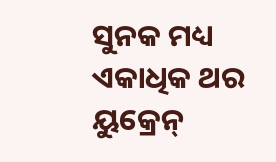ସୁନକ ମଧ୍ୟ ଏକାଧିକ ଥର ୟୁକ୍ରେନ୍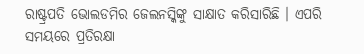ରାଷ୍ଟ୍ରପତି ଭୋଲଡମିର ଜେଲନସ୍କିଙ୍କୁ ସାକ୍ଷାତ କରିସାରିଛି । ଏପରି ସମୟରେ ପ୍ରତିରକ୍ଷା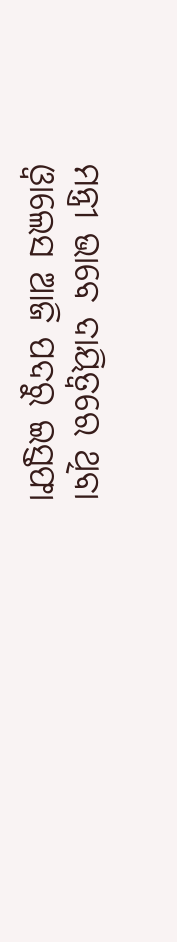ମନ୍ତ୍ରୀ ଭାବେ ଦାୟିତ୍ବରେ ଥିବା ଓ୍ବାଲେସ ଆଜି ପଦରୁ ଇସ୍ତଫା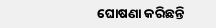ଘୋଷଣା କରିଛନ୍ତି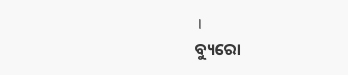।
ବ୍ୟୁରୋ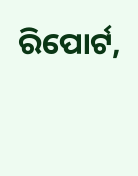ରିପୋର୍ଟ,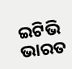ଇଟିଭି ଭାରତ